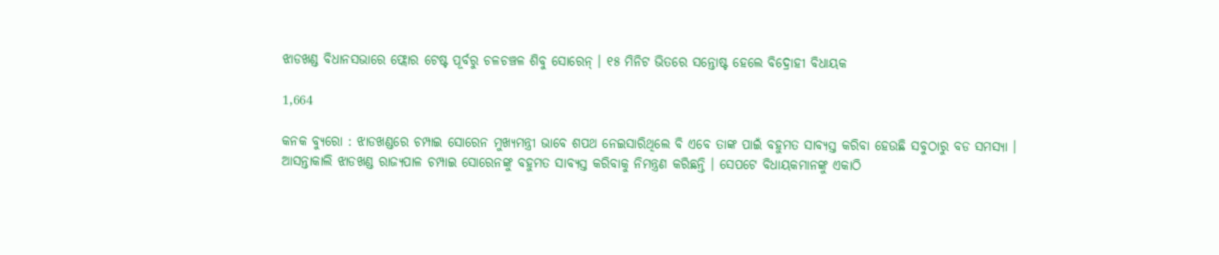ଝାଡଖଣ୍ଡ ବିଧାନସଭାରେ ଫ୍ଲୋର ଟେଷ୍ଟ ପୂର୍ବରୁ ଚଳଚଞ୍ଚଳ ଶିବୁ ସୋରେନ୍ । ୧୫ ମିନିଟ ଭିତରେ ସନ୍ତୋଷ୍ଟ ହେଲେ ବିଦ୍ରୋହୀ ବିଧାୟକ

1,664

କନକ ବ୍ୟୁରୋ : ଝାଡଖଣ୍ଡରେ ଚମ୍ପାଇ ସୋରେନ ମୁଖ୍ୟମନ୍ତ୍ରୀ ଭାବେ ଶପଥ ନେଇସାରିଥିଲେ ବି ଏବେ ତାଙ୍କ ପାଇଁ ବହୁମତ ସାବ୍ୟସ୍ତ କରିବା ହେଉଛି ସବୁଠାରୁ ବଡ ସମସ୍ୟା । ଆସନ୍ତାକାଲି ଝାଡଖଣ୍ଡ ରାଜ୍ୟପାଳ ଚମ୍ପାଇ ସୋରେନଙ୍କୁ ବହୁମତ ସାବ୍ୟସ୍ତ କରିବାକୁ ନିମନ୍ତ୍ରଣ କରିଛନ୍ତି । ସେପଟେ ବିଧାୟକମାନଙ୍କୁ ଏକାଠି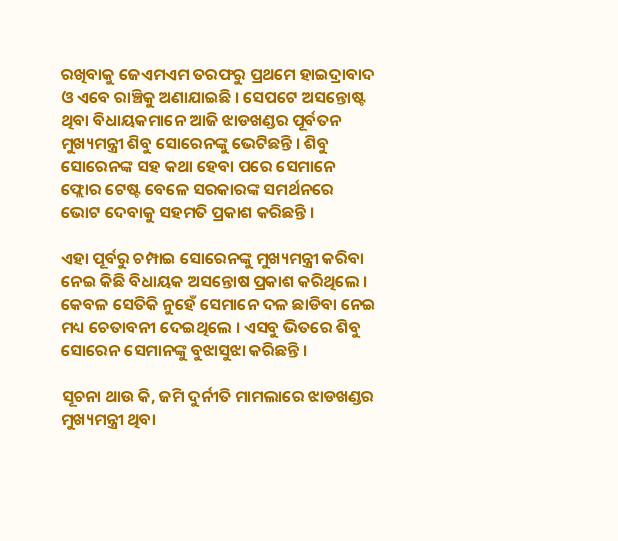ରଖିବାକୁ ଜେଏମଏମ ତରଫରୁ ପ୍ରଥମେ ହାଇଦ୍ରାବାଦ ଓ ଏବେ ରାଞ୍ଚିକୁ ଅଣାଯାଇଛି । ସେପଟେ ଅସନ୍ତୋଷ୍ଟ ଥିବା ବିଧାୟକମାନେ ଆଜି ଝାଡଖଣ୍ଡର ପୂର୍ବତନ ମୁଖ୍ୟମନ୍ତ୍ରୀ ଶିବୁ ସୋରେନଙ୍କୁ ଭେଟିଛନ୍ତି । ଶିବୁ ସୋରେନଙ୍କ ସହ କଥା ହେବା ପରେ ସେମାନେ ଫ୍ଲୋର ଟେଷ୍ଟ ବେଳେ ସରକାରଙ୍କ ସମର୍ଥନରେ ଭୋଟ ଦେବାକୁ ସହମତି ପ୍ରକାଶ କରିଛନ୍ତି ।

ଏହା ପୂର୍ବରୁ ଚମ୍ପାଇ ସୋରେନଙ୍କୁ ମୁଖ୍ୟମନ୍ତ୍ରୀ କରିବା ନେଇ କିଛି ବିଧାୟକ ଅସନ୍ତୋଷ ପ୍ରକାଶ କରିଥିଲେ । କେବଳ ସେତିକି ନୁହେଁ ସେମାନେ ଦଳ ଛାଡିବା ନେଇ ମଧ୍ୟ ଚେତାବନୀ ଦେଇଥିଲେ । ଏସବୁ ଭିତରେ ଶିବୁ ସୋରେନ ସେମାନଙ୍କୁ ବୁଝାସୁଝା କରିଛନ୍ତି ।

ସୂଚନା ଥାଉ କି, ଜମି ଦୁର୍ନୀତି ମାମଲାରେ ଝାଡଖଣ୍ଡର ମୁଖ୍ୟମନ୍ତ୍ରୀ ଥିବା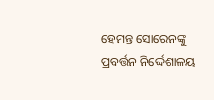ହେମନ୍ତ ସୋରେନଙ୍କୁ ପ୍ରବର୍ତ୍ତନ ନିର୍ଦ୍ଦେଶାଳୟ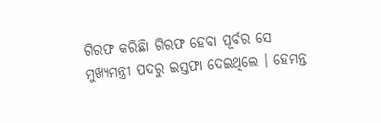ଗିରଫ କରିଛିା ଗିରଫ ହେବା ପୂର୍ବର ସେ ମୁଖ୍ୟମନ୍ତ୍ରୀ ପଦରୁ ଇସ୍ତଫା ଦେଇଥିଲେ । ହେମନ୍ତ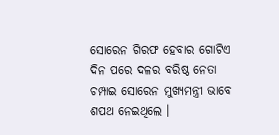ସୋରେନ ଗିରଫ ହେବାର ଗୋଟିଏ ଦିନ ପରେ ଦଳର ବରିଷ୍ଠ ନେତା ଚମ୍ପାଇ ସୋରେନ ମୁଖ୍ୟମନ୍ତ୍ରୀ ଭାବେ ଶପଥ ନେଇଥିଲେ ।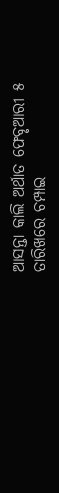ଆସନ୍ତା କାଲି ଅର୍ଥାତ ଫେବୃଆରୀ ୫ ତାରିଖରେ ଚମ୍ପାଇ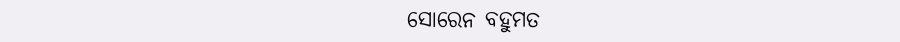ସୋରେନ ବହୁମତ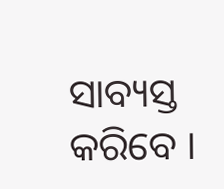ସାବ୍ୟସ୍ତ କରିବେ ।